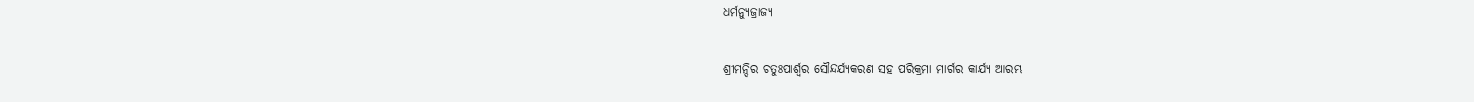ଧର୍ମନ୍ୟୁଜ୍ରାଜ୍ୟ

ଶ୍ରୀମନ୍ଦିର ଚତୁଃପାର୍ଶ୍ଵର ସୌନ୍ଦର୍ଯ୍ୟକରଣ ସହ ପରିକ୍ରମା ମାର୍ଗର କାର୍ଯ୍ୟ ଆରମ୍ଭ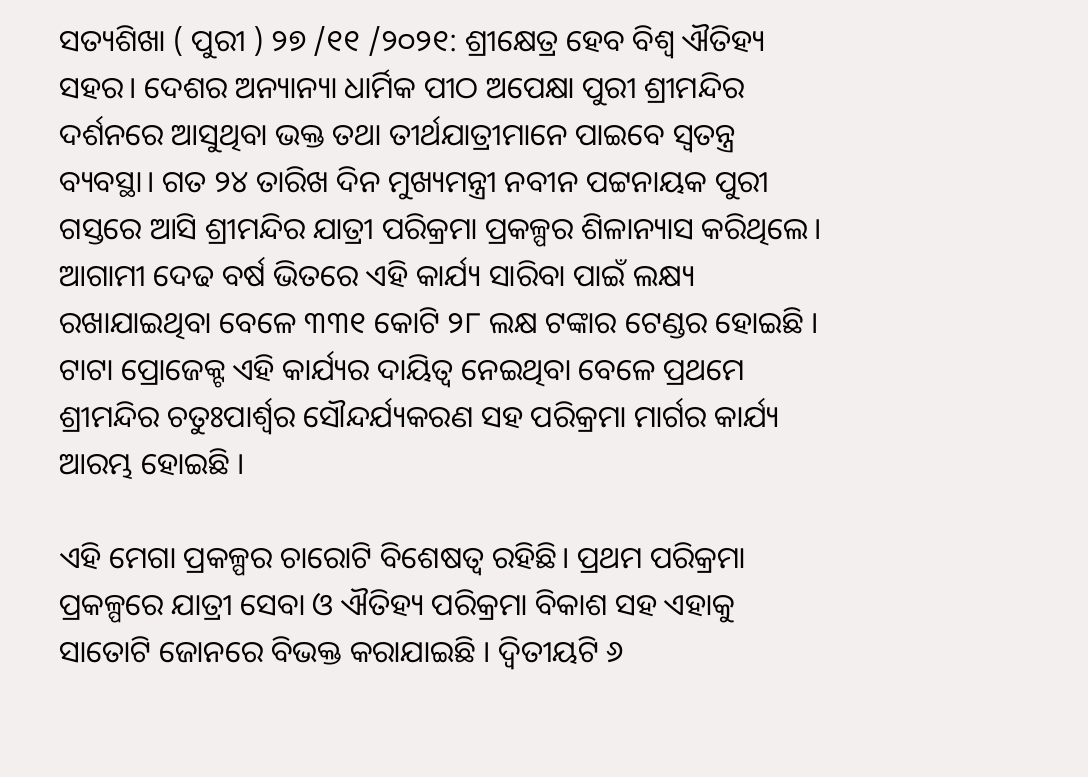ସତ୍ୟଶିଖା ( ପୁରୀ ) ୨୭ /୧୧ /୨୦୨୧: ଶ୍ରୀକ୍ଷେତ୍ର ହେବ ବିଶ୍ବ ଐତିହ୍ୟ ସହର। ଦେଶର ଅନ୍ୟାନ୍ୟା ଧାର୍ମିକ ପୀଠ ଅପେକ୍ଷା ପୁରୀ ଶ୍ରୀମନ୍ଦିର ଦର୍ଶନରେ ଆସୁଥିବା ଭକ୍ତ ତଥା ତୀର୍ଥଯାତ୍ରୀମାନେ ପାଇବେ ସ୍ବତନ୍ତ୍ର ବ୍ୟବସ୍ଥା। ଗତ ୨୪ ତାରିଖ ଦିନ ମୁଖ୍ୟମନ୍ତ୍ରୀ ନବୀନ ପଟ୍ଟନାୟକ ପୁରୀ ଗସ୍ତରେ ଆସି ଶ୍ରୀମନ୍ଦିର ଯାତ୍ରୀ ପରିକ୍ରମା ପ୍ରକଳ୍ପର ଶିଳାନ୍ୟାସ କରିଥିଲେ। ଆଗାମୀ ଦେଢ ବର୍ଷ ଭିତରେ ଏହି କାର୍ଯ୍ୟ ସାରିବା ପାଇଁ ଲକ୍ଷ୍ୟ ରଖାଯାଇଥିବା ବେଳେ ୩୩୧ କୋଟି ୨୮ ଲକ୍ଷ ଟଙ୍କାର ଟେଣ୍ଡର ହୋଇଛି । ଟାଟା ପ୍ରୋଜେକ୍ଟ ଏହି କାର୍ଯ୍ୟର ଦାୟିତ୍ବ ନେଇଥିବା ବେଳେ ପ୍ରଥମେ ଶ୍ରୀମନ୍ଦିର ଚତୁଃପାର୍ଶ୍ଵର ସୌନ୍ଦର୍ଯ୍ୟକରଣ ସହ ପରିକ୍ରମା ମାର୍ଗର କାର୍ଯ୍ୟ ଆରମ୍ଭ ହୋଇଛି ।

ଏହି ମେଗା ପ୍ରକଳ୍ପର ଚାରୋଟି ବିଶେଷତ୍ବ ରହିଛି। ପ୍ରଥମ ପରିକ୍ରମା ପ୍ରକଳ୍ପରେ ଯାତ୍ରୀ ସେବା ଓ ଐତିହ୍ୟ ପରିକ୍ରମା ବିକାଶ ସହ ଏହାକୁ ସାତୋଟି ଜୋନରେ ବିଭକ୍ତ କରାଯାଇଛି । ଦ୍ବିତୀୟଟି ୬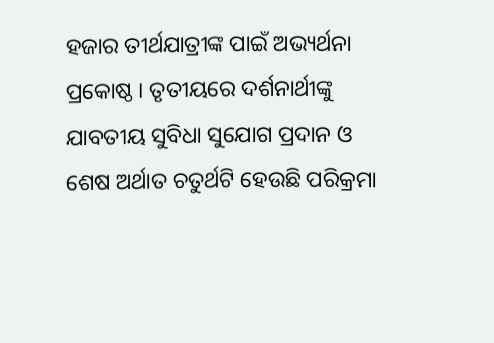ହଜାର ତୀର୍ଥଯାତ୍ରୀଙ୍କ ପାଇଁ ଅଭ୍ୟର୍ଥନା ପ୍ରକୋଷ୍ଠ । ତୃତୀୟରେ ଦର୍ଶନାର୍ଥୀଙ୍କୁ ଯାବତୀୟ ସୁବିଧା ସୁଯୋଗ ପ୍ରଦାନ ଓ ଶେଷ ଅର୍ଥାତ ଚତୁର୍ଥଟି ହେଉଛି ପରିକ୍ରମା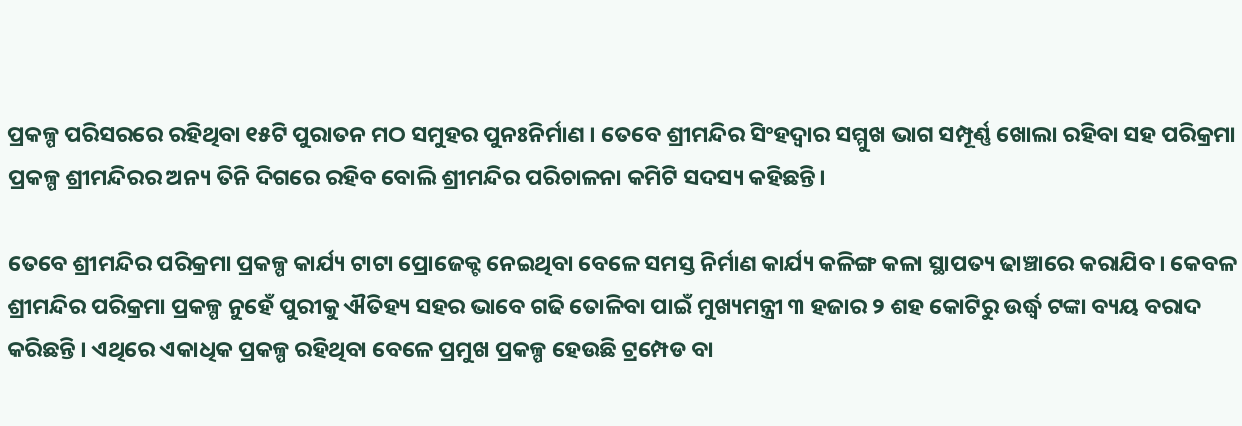ପ୍ରକଳ୍ପ ପରିସରରେ ରହିଥିବା ୧୫ଟି ପୁରାତନ ମଠ ସମୁହର ପୁନଃନିର୍ମାଣ । ତେବେ ଶ୍ରୀମନ୍ଦିର ସିଂହଦ୍ଵାର ସମ୍ମୁଖ ଭାଗ ସମ୍ପୂର୍ଣ୍ଣ ଖୋଲା ରହିବା ସହ ପରିକ୍ରମା ପ୍ରକଳ୍ପ ଶ୍ରୀମନ୍ଦିରର ଅନ୍ୟ ତିନି ଦିଗରେ ରହିବ ବୋଲି ଶ୍ରୀମନ୍ଦିର ପରିଚାଳନା କମିଟି ସଦସ୍ୟ କହିଛନ୍ତି।

ତେବେ ଶ୍ରୀମନ୍ଦିର ପରିକ୍ରମା ପ୍ରକଳ୍ପ କାର୍ଯ୍ୟ ଟାଟା ପ୍ରୋଜେକ୍ଟ ନେଇଥିବା ବେଳେ ସମସ୍ତ ନିର୍ମାଣ କାର୍ଯ୍ୟ କଳିଙ୍ଗ କଳା ସ୍ଥାପତ୍ୟ ଢାଞ୍ଚାରେ କରାଯିବ। କେବଳ ଶ୍ରୀମନ୍ଦିର ପରିକ୍ରମା ପ୍ରକଳ୍ପ ନୁହେଁ ପୁରୀକୁ ଐତିହ୍ୟ ସହର ଭାବେ ଗଢି ତୋଳିବା ପାଇଁ ମୁଖ୍ୟମନ୍ତ୍ରୀ ୩ ହଜାର ୨ ଶହ କୋଟିରୁ ଉର୍ଦ୍ଧ୍ବ ଟଙ୍କା ବ୍ୟୟ ବରାଦ କରିଛନ୍ତି । ଏଥିରେ ଏକାଧିକ ପ୍ରକଳ୍ପ ରହିଥିବା ବେଳେ ପ୍ରମୁଖ ପ୍ରକଳ୍ପ ହେଉଛି ଟ୍ରମ୍ପେଡ ବା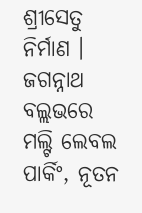ଶ୍ରୀସେତୁ ନିର୍ମାଣ । ଜଗନ୍ନାଥ ବଲ୍ଲଭରେ ମଲ୍ଟି ଲେବଲ ପାର୍କିଂ, ନୂତନ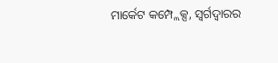ମାର୍କେଟ କମ୍ପ୍ଲେକ୍ସ, ସ୍ବର୍ଗଦ୍ବାରର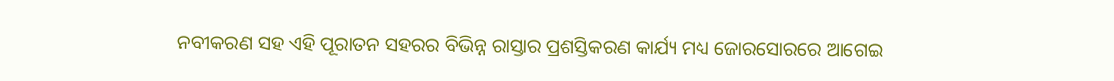ନବୀକରଣ ସହ ଏହି ପୂରାତନ ସହରର ବିଭିନ୍ନ ରାସ୍ତାର ପ୍ରଶସ୍ତିକରଣ କାର୍ଯ୍ୟ ମଧ୍ୟ ଜୋରସୋରରେ ଆଗେଇ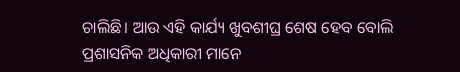ଚାଲିଛି। ଆଉ ଏହି କାର୍ଯ୍ୟ ଖୁବଶୀଘ୍ର ଶେଷ ହେବ ବୋଲି ପ୍ରଶାସନିକ ଅଧିକାରୀ ମାନେ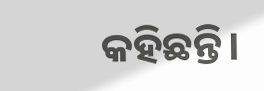କହିଛନ୍ତି।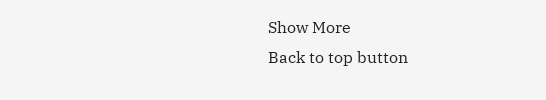Show More
Back to top button